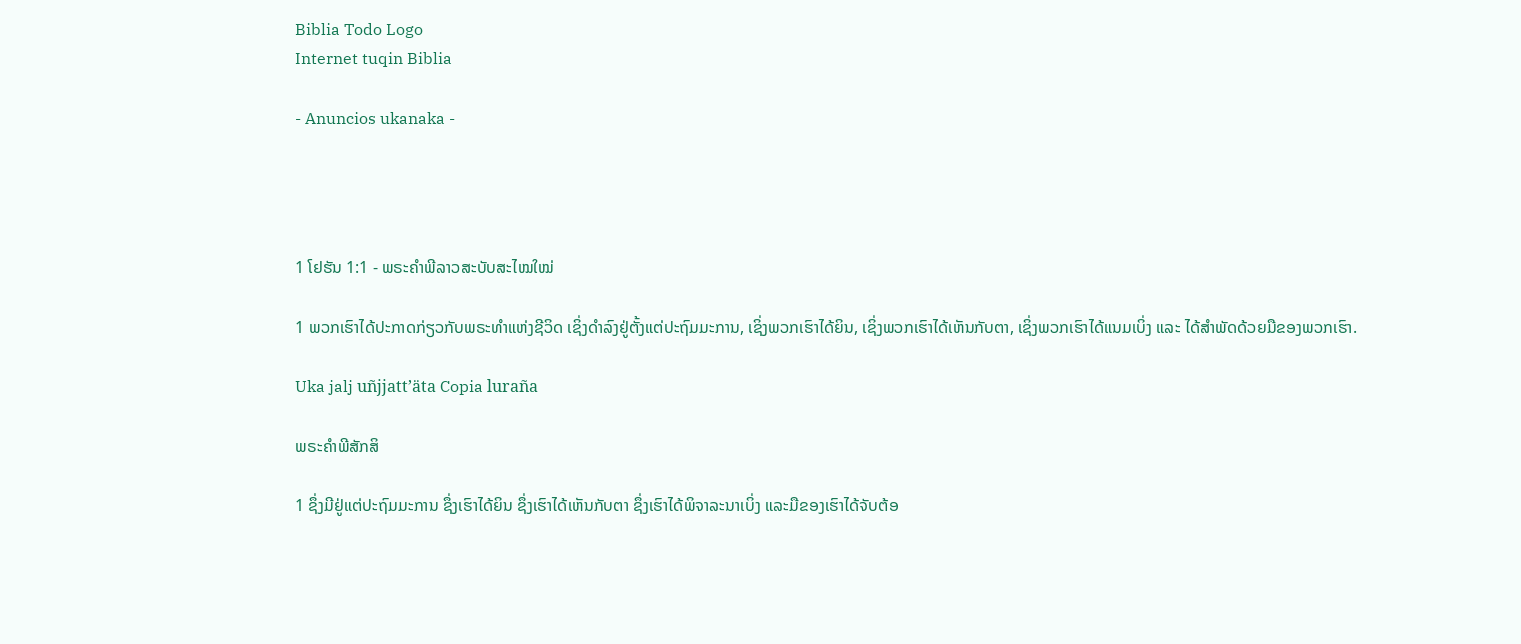Biblia Todo Logo
Internet tuqin Biblia

- Anuncios ukanaka -




1 ໂຢຮັນ 1:1 - ພຣະຄຳພີລາວສະບັບສະໄໝໃໝ່

1 ພວກເຮົາໄດ້ປະກາດກ່ຽວກັບພຣະທຳແຫ່ງຊີວິດ ເຊິ່ງດຳລົງຢູ່ຕັ້ງແຕ່ປະຖົມມະການ, ເຊິ່ງພວກເຮົາໄດ້ຍິນ, ເຊິ່ງພວກເຮົາໄດ້ເຫັນກັບຕາ, ເຊິ່ງພວກເຮົາໄດ້ແນມເບິ່ງ ແລະ ໄດ້ສຳພັດດ້ວຍມືຂອງພວກເຮົາ.

Uka jalj uñjjattʼäta Copia luraña

ພຣະຄຳພີສັກສິ

1 ຊຶ່ງມີຢູ່ແຕ່ປະຖົມມະການ ຊຶ່ງເຮົາໄດ້ຍິນ ຊຶ່ງເຮົາໄດ້ເຫັນກັບຕາ ຊຶ່ງເຮົາໄດ້ພິຈາລະນາເບິ່ງ ແລະມືຂອງເຮົາໄດ້ຈັບຕ້ອ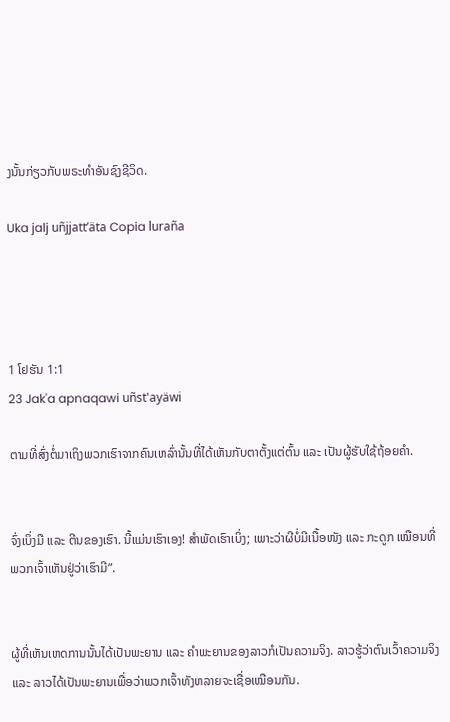ງນັ້ນກ່ຽວກັບພຣະທຳອັນຊົງຊີວິດ.

Uka jalj uñjjattʼäta Copia luraña




1 ໂຢຮັນ 1:1
23 Jak'a apnaqawi uñst'ayäwi

ຕາມທີ່ສົ່ງຕໍ່ມາເຖິງພວກເຮົາຈາກຄົນເຫລົ່ານັ້ນທີ່ໄດ້ເຫັນກັບຕາຕັ້ງແຕ່ຕົ້ນ ແລະ ເປັນຜູ້ຮັບໃຊ້ຖ້ອຍຄຳ.


ຈົ່ງເບິ່ງມື ແລະ ຕີນຂອງເຮົາ. ນີ້ແມ່ນເຮົາເອງ! ສຳພັດເຮົາເບິ່ງ; ເພາະວ່າຜີບໍ່ມີເນື້ອໜັງ ແລະ ກະດູກ ເໝືອນທີ່ພວກເຈົ້າເຫັນຢູ່ວ່າເຮົາມີ”.


ຜູ້ທີ່ເຫັນເຫດການນັ້ນໄດ້ເປັນພະຍານ ແລະ ຄຳພະຍານຂອງລາວກໍເປັນຄວາມຈິງ. ລາວຮູ້ວ່າຕົນເວົ້າຄວາມຈິງ ແລະ ລາວໄດ້ເປັນພະຍານເພື່ອວ່າພວກເຈົ້າທັງຫລາຍຈະເຊື່ອເໝືອນກັນ.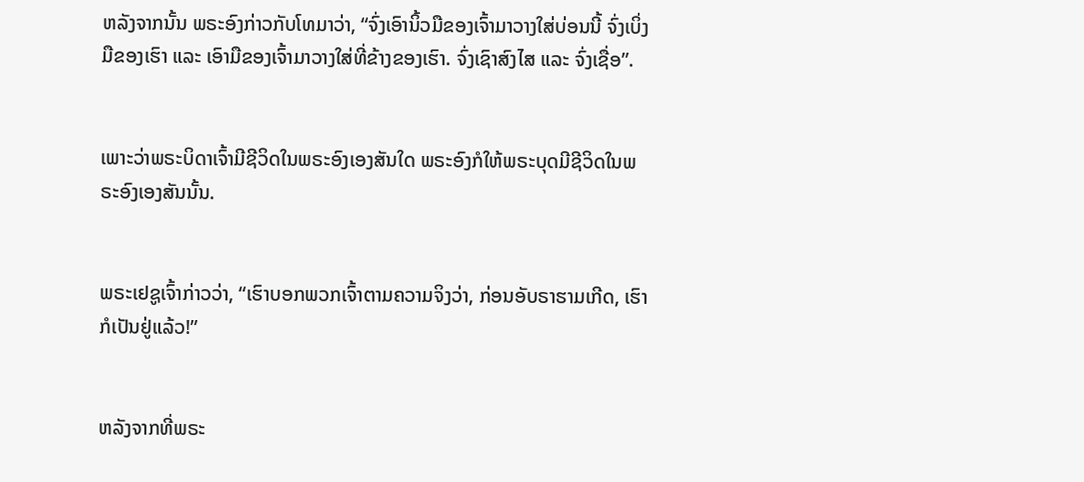ຫລັງຈາກນັ້ນ ພຣະອົງກ່າວກັບໂທມາວ່າ, “ຈົ່ງເອົານິ້ວມືຂອງເຈົ້າມາວາງໃສ່ບ່ອນນີ້ ຈົ່ງເບິ່ງມືຂອງເຮົາ ແລະ ເອົາມືຂອງເຈົ້າມາວາງໃສ່ທີ່ຂ້າງຂອງເຮົາ. ຈົ່ງເຊົາສົງໄສ ແລະ ຈົ່ງເຊື່ອ”.


ເພາະວ່າພຣະບິດາເຈົ້າມີຊີວິດໃນພຣະອົງເອງສັນໃດ ພຣະອົງກໍໃຫ້ພຣະບຸດມີຊີວິດໃນພຣະອົງເອງສັນນັ້ນ.


ພຣະເຢຊູເຈົ້າກ່າວວ່າ, “ເຮົາບອກພວກເຈົ້າຕາມຄວາມຈິງວ່າ, ກ່ອນອັບຣາຮາມເກີດ, ເຮົາກໍເປັນຢູ່ແລ້ວ!”


ຫລັງຈາກທີ່ພຣະ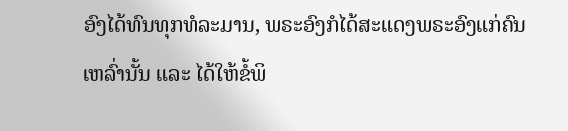ອົງໄດ້ທົນທຸກທໍລະມານ, ພຣະອົງກໍໄດ້ສະແດງພຣະອົງແກ່ຄົນເຫລົ່ານັ້ນ ແລະ ໄດ້ໃຫ້ຂໍ້ພິ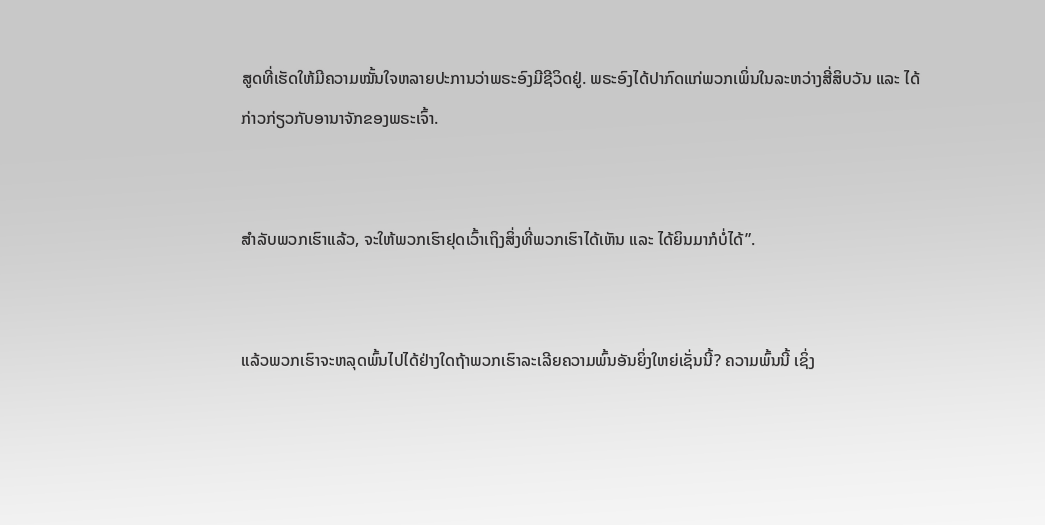ສູດທີ່ເຮັດໃຫ້ມີຄວາມໝັ້ນໃຈຫລາຍປະການວ່າພຣະອົງມີຊີວິດຢູ່. ພຣະອົງໄດ້ປາກົດແກ່ພວກເພິ່ນໃນລະຫວ່າງສີ່ສິບວັນ ແລະ ໄດ້ກ່າວກ່ຽວກັບອານາຈັກຂອງພຣະເຈົ້າ.


ສຳລັບພວກເຮົາແລ້ວ, ຈະໃຫ້ພວກເຮົາຢຸດເວົ້າເຖິງສິ່ງທີ່ພວກເຮົາໄດ້ເຫັນ ແລະ ໄດ້ຍິນມາກໍບໍ່ໄດ້”.


ແລ້ວພວກເຮົາຈະຫລຸດພົ້ນໄປໄດ້ຢ່າງໃດຖ້າພວກເຮົາລະເລີຍຄວາມພົ້ນອັນຍິ່ງໃຫຍ່ເຊັ່ນນີ້? ຄວາມພົ້ນນີ້ ເຊິ່ງ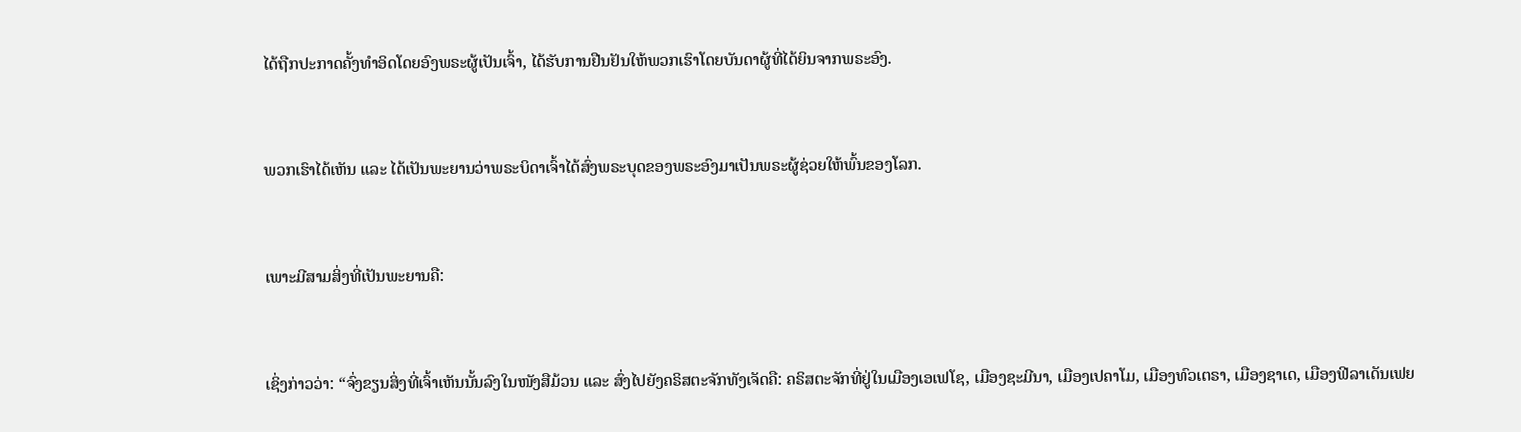ໄດ້ຖືກປະກາດຄັ້ງທຳອິດໂດຍອົງພຣະຜູ້ເປັນເຈົ້າ, ໄດ້ຮັບການຢືນຢັນໃຫ້ພວກເຮົາໂດຍບັນດາຜູ້ທີ່ໄດ້ຍິນຈາກພຣະອົງ.


ພວກເຮົາໄດ້ເຫັນ ແລະ ໄດ້ເປັນພະຍານວ່າພຣະບິດາເຈົ້າໄດ້ສົ່ງພຣະບຸດຂອງພຣະອົງມາເປັນພຣະຜູ້ຊ່ວຍໃຫ້ພົ້ນຂອງໂລກ.


ເພາະມີສາມສິ່ງທີ່ເປັນພະຍານຄື:


ເຊິ່ງກ່າວວ່າ: “ຈົ່ງຂຽນສິ່ງທີ່ເຈົ້າເຫັນນັ້ນລົງໃນໜັງສືມ້ວນ ແລະ ສົ່ງໄປຍັງຄຣິສຕະຈັກທັງເຈັດຄື: ຄຣິສຕະຈັກທີ່ຢູ່ໃນເມືອງເອເຟໂຊ, ເມືອງຊະມີນາ, ເມືອງເປຄາໂມ, ເມືອງທົວເຕຣາ, ເມືອງຊາເດ, ເມືອງຟີລາເດັນເຟຍ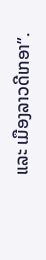ແລະ ເມືອງລາວດີເກອາ”.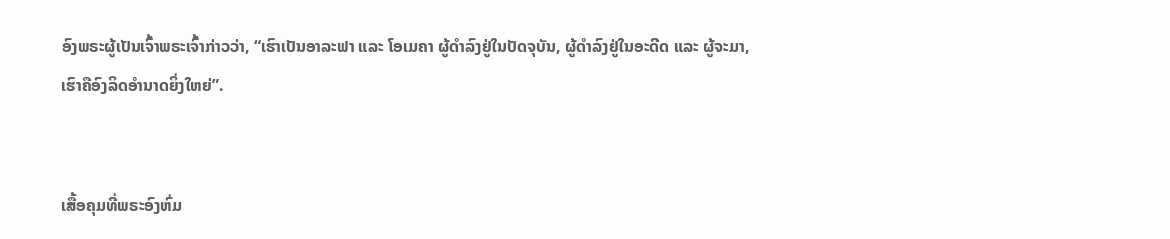ອົງພຣະຜູ້ເປັນເຈົ້າພຣະເຈົ້າກ່າວວ່າ, “ເຮົາເປັນອາລະຟາ ແລະ ໂອເມຄາ ຜູ້ດຳລົງຢູ່ໃນປັດຈຸບັນ, ຜູ້ດຳລົງຢູ່ໃນອະດີດ ແລະ ຜູ້ຈະມາ, ເຮົາຄືອົງລິດອຳນາດຍິ່ງໃຫຍ່”.


ເສື້ອຄຸມທີ່ພຣະອົງຫົ່ມ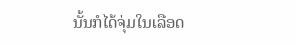ນັ້ນກໍໄດ້ຈຸ່ມໃນເລືອດ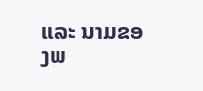ແລະ ນາມຂອງພ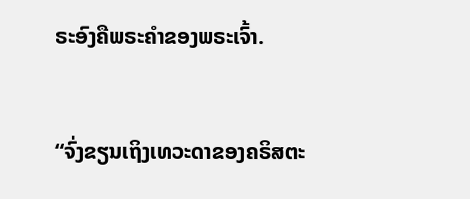ຣະອົງຄືພຣະຄຳຂອງພຣະເຈົ້າ.


“ຈົ່ງຂຽນເຖິງເທວະດາຂອງຄຣິສຕະ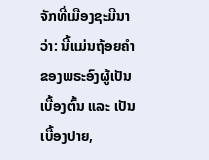ຈັກທີ່ເມືອງຊະມີນາວ່າ: ນີ້ແມ່ນຖ້ອຍຄຳຂອງພຣະອົງຜູ້ເປັນເບື້ອງຕົ້ນ ແລະ ເປັນເບື້ອງປາຍ,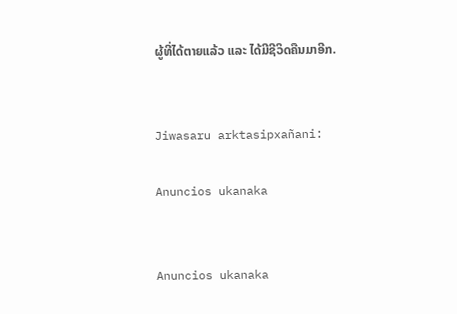ຜູ້ທີ່ໄດ້ຕາຍແລ້ວ ແລະ ໄດ້ມີຊີວິດຄືນມາອີກ.


Jiwasaru arktasipxañani:

Anuncios ukanaka


Anuncios ukanaka